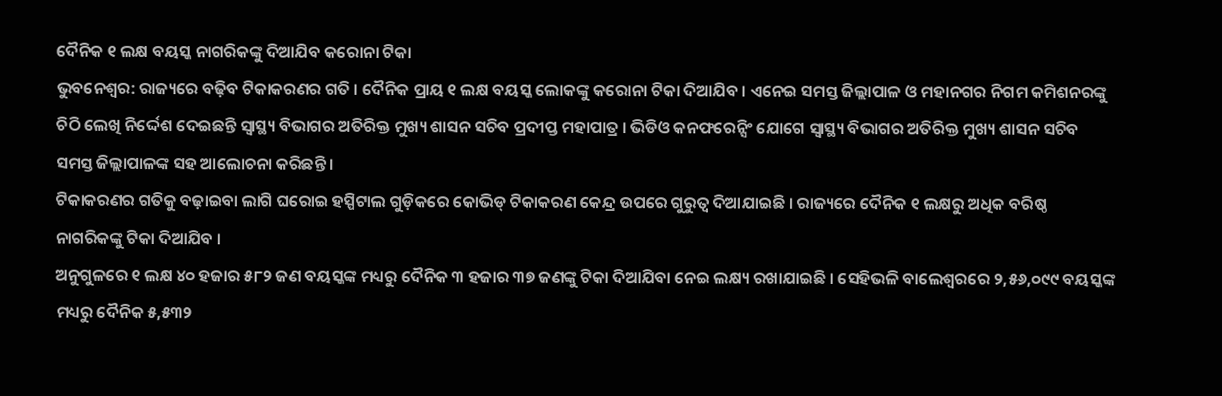ଦୈନିକ ୧ ଲକ୍ଷ ବୟସ୍କ ନାଗରିକଙ୍କୁ ଦିଆଯିବ କରୋନା ଟିକା
ଭୁବନେଶ୍ୱର: ରାଜ୍ୟରେ ବଢ଼ିବ ଟିକାକରଣର ଗତି । ଦୈନିକ ପ୍ରାୟ ୧ ଲକ୍ଷ ବୟସ୍କ ଲୋକଙ୍କୁ କରୋନା ଟିକା ଦିଆଯିବ । ଏନେଇ ସମସ୍ତ ଜିଲ୍ଲାପାଳ ଓ ମହାନଗର ନିଗମ କମିଶନରଙ୍କୁ ଚିଠି ଲେଖି ନିର୍ଦ୍ଦେଶ ଦେଇଛନ୍ତି ସ୍ୱାସ୍ଥ୍ୟ ବିଭାଗର ଅତିରିକ୍ତ ମୁଖ୍ୟ ଶାସନ ସଚିବ ପ୍ରଦୀପ୍ତ ମହାପାତ୍ର । ଭିଡିଓ କନଫରେନ୍ସିଂ ଯୋଗେ ସ୍ୱାସ୍ଥ୍ୟ ବିଭାଗର ଅତିରିକ୍ତ ମୁଖ୍ୟ ଶାସନ ସଚିବ ସମସ୍ତ ଜିଲ୍ଲାପାଳଙ୍କ ସହ ଆଲୋଚନା କରିଛନ୍ତି ।
ଟିକାକରଣର ଗତିକୁ ବଢ଼ାଇବା ଲାଗି ଘରୋଇ ହସ୍ପିଟାଲ ଗୁଡ଼ିକରେ କୋଭିଡ୍ ଟିକାକରଣ କେନ୍ଦ୍ର ଉପରେ ଗୁରୁତ୍ୱ ଦିଆଯାଇଛି । ରାଜ୍ୟରେ ଦୈନିକ ୧ ଲକ୍ଷରୁ ଅଧିକ ବରିଷ୍ଠ ନାଗରିକଙ୍କୁ ଟିକା ଦିଆଯିବ ।
ଅନୁଗୁଳରେ ୧ ଲକ୍ଷ ୪୦ ହଜାର ୫୮୨ ଜଣ ବୟସ୍କଙ୍କ ମଧ୍ୟରୁ ଦୈନିକ ୩ ହଜାର ୩୭ ଜଣଙ୍କୁ ଟିକା ଦିଆଯିବା ନେଇ ଲକ୍ଷ୍ୟ ରଖାଯାଇଛି । ସେହିଭଳି ବାଲେଶ୍ୱରରେ ୨,୫୬,୦୯୯ ବୟସ୍କଙ୍କ ମଧ୍ୟରୁ ଦୈନିକ ୫,୫୩୨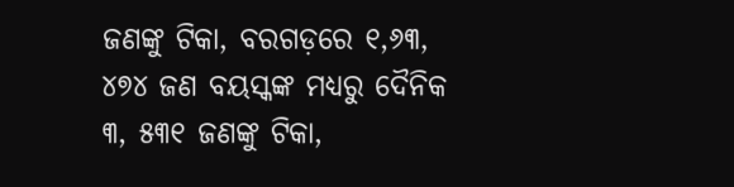ଜଣଙ୍କୁ ଟିକା, ବରଗଡ଼ରେ ୧,୬୩, ୪୭୪ ଜଣ ବୟସ୍କଙ୍କ ମଧ୍ୟରୁ ଦୈନିକ ୩, ୫୩୧ ଜଣଙ୍କୁ ଟିକା,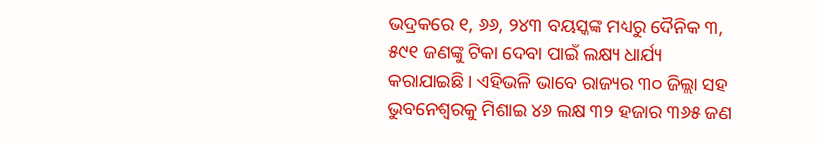ଭଦ୍ରକରେ ୧, ୬୬, ୨୪୩ ବୟସ୍କଙ୍କ ମଧ୍ୟରୁ ଦୈନିକ ୩, ୫୯୧ ଜଣଙ୍କୁ ଟିକା ଦେବା ପାଇଁ ଲକ୍ଷ୍ୟ ଧାର୍ଯ୍ୟ କରାଯାଇଛି । ଏହିଭଳି ଭାବେ ରାଜ୍ୟର ୩୦ ଜିଲ୍ଲା ସହ ଭୁବନେଶ୍ୱରକୁ ମିଶାଇ ୪୬ ଲକ୍ଷ ୩୨ ହଜାର ୩୬୫ ଜଣ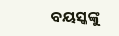ବୟସ୍କଙ୍କୁ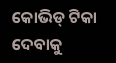କୋଭିଡ୍ ଟିକା ଦେବାକୁ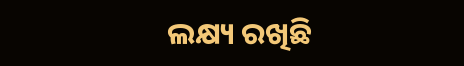ଲକ୍ଷ୍ୟ ରଖିଛି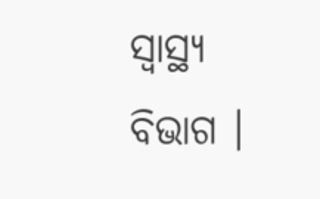ସ୍ୱାସ୍ଥ୍ୟ ବିଭାଗ ।